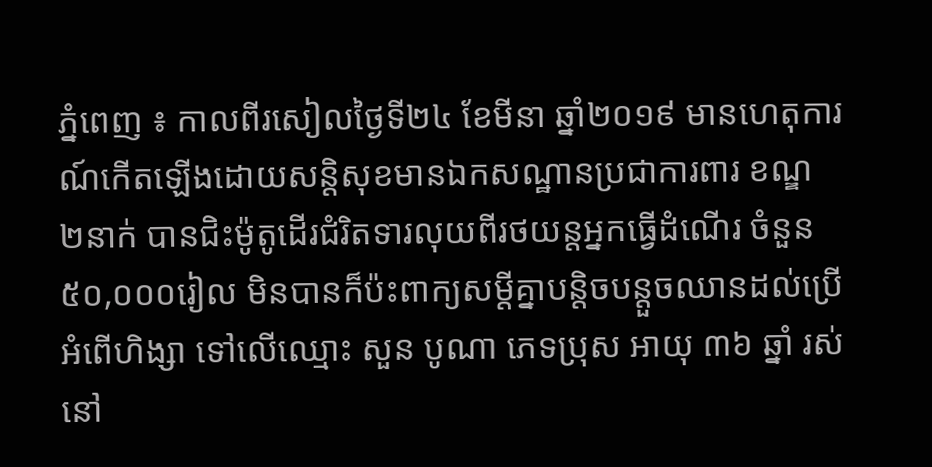ភ្នំពេញ ៖ កាលពីរសៀលថ្ងៃទី២៤ ខែមីនា ឆ្នាំ២០១៩ មានហេតុការណ៍កើតឡើងដោយសន្តិសុខមានឯកសណ្ឋានប្រជាការពារ ខណ្ឌ ២នាក់ បានជិះម៉ូតូដើរជំរិតទារលុយពីរថយន្តអ្នកធ្វើដំណើរ ចំនួន ៥០,០០០រៀល មិនបានក៏ប៉ះពាក្យសម្តីគ្នាបន្តិចបន្តួចឈានដល់ប្រើអំពើហិង្សា ទៅលើឈ្មោះ សួន បូណា ភេទប្រុស អាយុ ៣៦ ឆ្នាំ រស់នៅ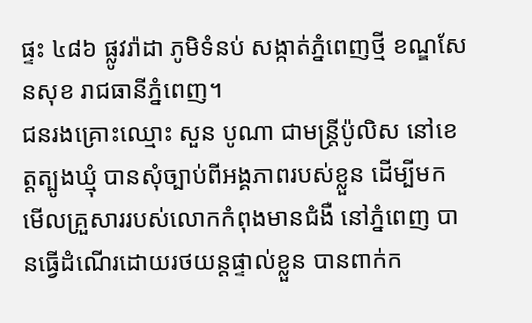ផ្ទះ ៤៨៦ ផ្លូវរ៉ាដា ភូមិទំនប់ សង្កាត់ភ្នំពេញថ្មី ខណ្ឌសែនសុខ រាជធានីភ្នំពេញ។
ជនរងគ្រោះឈ្មោះ សួន បូណា ជាមន្ត្រីប៉ូលិស នៅខេត្តត្បូងឃ្មុំ បានសុំច្បាប់ពីអង្គភាពរបស់ខ្លួន ដើម្បីមកមើលគ្រួសាររបស់លោកកំពុងមានជំងឺ នៅភ្នំពេញ បានធ្វើដំណើរដោយរថយន្តផ្ទាល់ខ្លួន បានពាក់ក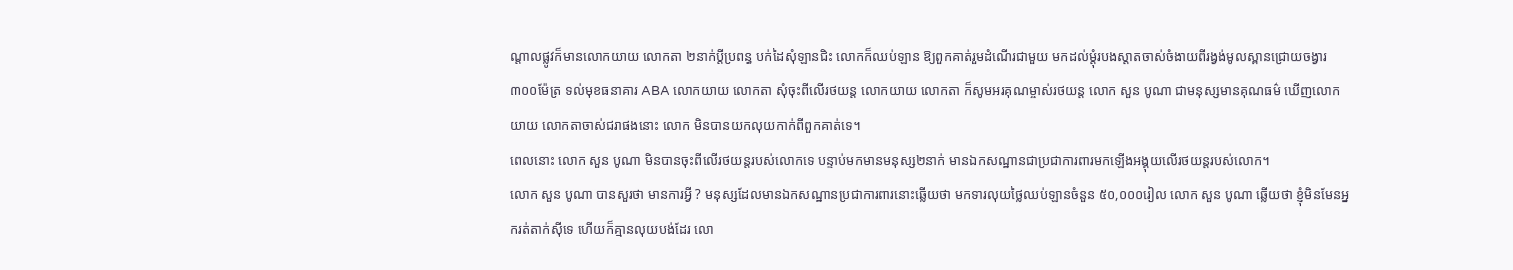ណ្តាលផ្លូវក៏មានលោកយាយ លោកតា ២នាក់ប្តីប្រពន្ធ បក់ដៃសុំឡានជិះ លោកក៏ឈប់ឡាន ឱ្យពួកគាត់រួមដំណើរជាមួយ មកដល់ម្តុំរបងស្តាតចាស់ចំងាយពីរង្វង់មូលស្ពានជ្រោយចង្វារ ៣០០ម៉ែត្រ ទល់មុខធនាគារ ABA លោកយាយ លោកតា សុំចុះពីលើរថយន្ត លោកយាយ លោកតា ក៏សូមអរគុណម្ចាស់រថយន្ត លោក សួន បូណា ជាមនុស្សមានគុណធម៌ ឃើញលោកយាយ លោកតាចាស់ជរាផងនោះ លោក មិនបានយកលុយកាក់ពីពួកគាត់ទេ។
ពេលនោះ លោក សួន បូណា មិនបានចុះពីលើរថយន្តរបស់លោកទេ បន្ទាប់មកមានមនុស្ស២នាក់ មានឯកសណ្ឋានជាប្រជាការពារមកឡើងអង្គុយលើរថយន្តរបស់លោក។
លោក សួន បូណា បានសួរថា មានការអ្វី ? មនុស្សដែលមានឯកសណ្ឋានប្រជាការពារនោះឆ្លើយថា មកទារលុយថ្លៃឈប់ឡានចំនួន ៥០,០០០រៀល លោក សួន បូណា ឆ្លើយថា ខ្ញុំមិនមែនអ្នករត់តាក់សុីទេ ហើយក៏គ្មានលុយបង់ដែរ លោ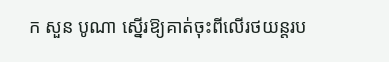ក សួន បូណា ស្នើរឱ្យគាត់ចុះពីលើរថយន្តរប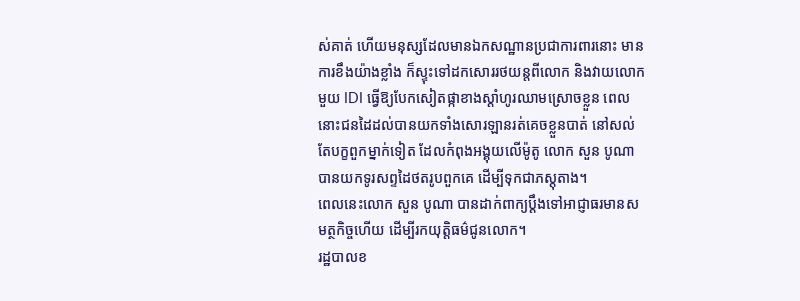ស់គាត់ ហើយមនុស្សដែលមានឯកសណ្ឋានប្រជាការពារនោះ មានការខឹងយ៉ាងខ្លាំង ក៏ស្ទុះទៅដកសោររថយន្តពីលោក និងវាយលោកមួយ IDI ធ្វើឱ្យបែកសៀតផ្កាខាងស្តាំហូរឈាមស្រោចខ្លួន ពេលនោះជនដៃដល់បានយកទាំងសោរឡានរត់គេចខ្លួនបាត់ នៅសល់តែបក្ខពួកម្នាក់ទៀត ដែលកំពុងអង្គុយលើម៉ូតូ លោក សួន បូណា បានយកទូរសព្ទដៃថតរូបពួកគេ ដើម្បីទុកជាភស្តុតាង។
ពេលនេះលោក សួន បូណា បានដាក់ពាក្យប្តឹងទៅអាជ្ញាធរមានសមត្ថកិច្ចហើយ ដើម្បីរកយុត្តិធម៌ជូនលោក។
រដ្ឋបាលខ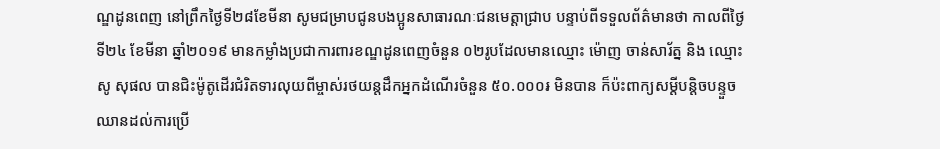ណ្ឌដូនពេញ នៅព្រឹកថ្ងៃទី២៨ខែមីនា សូមជម្រាបជូនបងប្អូនសាធារណៈជនមេត្តាជ្រាប បន្ទាប់ពីទទួលព័ត៌មានថា កាលពីថ្ងៃទី២៤ ខែមីនា ឆ្នាំ២០១៩ មានកម្លាំងប្រជាការពារខណ្ឌដូនពេញចំនួន ០២រូបដែលមានឈ្មោះ ម៉ោញ ចាន់សារ័ត្ន និង ឈ្មោះ សូ សុផល បានជិះម៉ូតូដើរជំរិតទារលុយពីម្ចាស់រថយន្តដឹកអ្នកដំណើរចំនួន ៥០.០០០៛ មិនបាន ក៏ប៉ះពាក្យសម្តីបន្តិចបន្ទួចឈានដល់ការប្រើ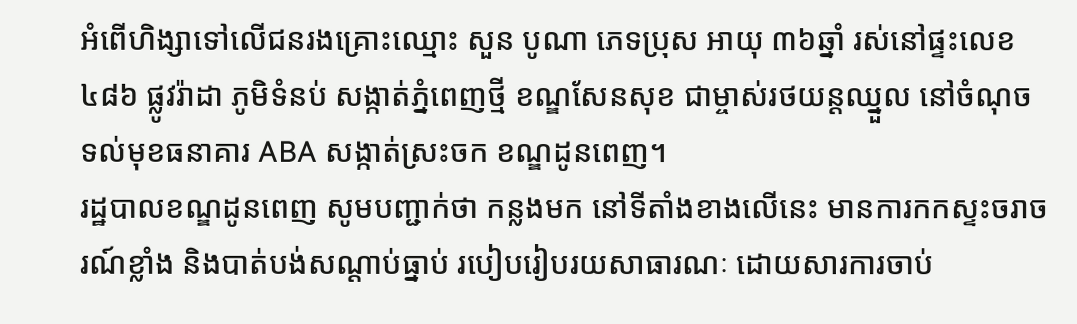អំពើហិង្សាទៅលើជនរងគ្រោះឈ្មោះ សួន បូណា ភេទប្រុស អាយុ ៣៦ឆ្នាំ រស់នៅផ្ទះលេខ៤៨៦ ផ្លូវរ៉ាដា ភូមិទំនប់ សង្កាត់ភ្នំពេញថ្មី ខណ្ឌសែនសុខ ជាម្ចាស់រថយន្តឈ្នួល នៅចំណុចទល់មុខធនាគារ ABA សង្កាត់ស្រះចក ខណ្ឌដូនពេញ។
រដ្ឋបាលខណ្ឌដូនពេញ សូមបញ្ជាក់ថា កន្លងមក នៅទីតាំងខាងលើនេះ មានការកកស្ទះចរាចរណ៍ខ្លាំង និងបាត់បង់សណ្តាប់ធ្នាប់ របៀបរៀបរយសាធារណៈ ដោយសារការចាប់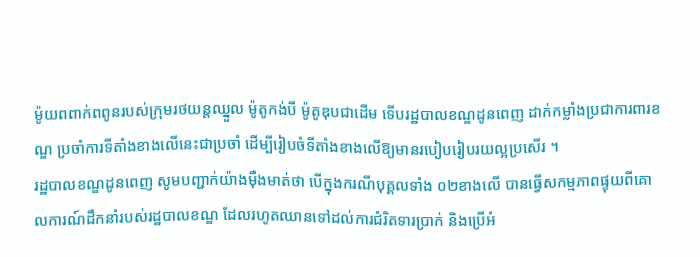ម៉ូយពពាក់ពពូនរបស់ក្រុមរថយន្តឈ្នួល ម៉ូតូកង់បី ម៉ូតូឌុបជាដើម ទើបរដ្ឋបាលខណ្ឌដូនពេញ ដាក់កម្លាំងប្រជាការពារខណ្ឌ ប្រចាំការទីតាំងខាងលើនេះជាប្រចាំ ដើម្បីរៀបចំទីតាំងខាងលើឱ្យមានរបៀបរៀបរយល្អប្រសើរ ។
រដ្ឋបាលខណ្ឌដូនពេញ សូមបញ្ជាក់យ៉ាងម៉ឺងមាត់ថា បើក្នុងករណីបុគ្គលទាំង ០២ខាងលេី បានធ្វេីសកម្មភាពផ្ទុយពីគោលការណ៍ដឹកនាំរបស់រដ្ឋបាលខណ្ឌ ដែលរហូតឈានទៅដល់ការជំរិតទារប្រាក់ និងប្រេីអំ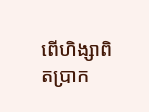ពេីហិង្សាពិតប្រាក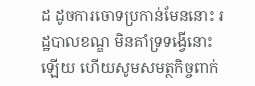ដ ដូចការចោទប្រកាន់មែននោះ រដ្ឋបាលខណ្ឌ មិនគាំទ្រទង្វើនោះឡើយ ហើយសូមសមត្ថកិច្ចពាក់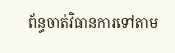ព័ន្ធចាត់វិធានការទៅតាម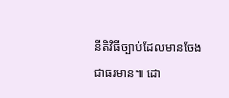នីតិវិធីច្បាប់ដែលមានចែងជាធរមាន៕ ដោ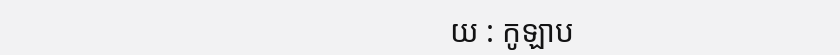យ : កូឡាប